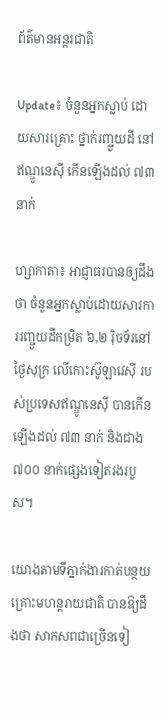ព័ត៌មានអន្តរជាតិ

Update៖ ចំនួនអ្នកស្លាប់ ដោយសារគ្រោះ ថ្នាក់រញ្ជួយដី នៅឥណ្ឌូនេស៊ី កើនឡើងដល់ ៧៣នាក់

ហ្សាកាតា៖ អាជ្ញាធរបានឲ្យដឹងថា ចំនួនអ្នកស្លាប់ដោយសារការរញ្ជួយដីកម្រិត ៦,២ រ៉ិចទ័រនៅថ្ងៃសុក្រ លើកោះស៊ូឡាវេស៊ី របស់ប្រទេសឥណ្ឌូនេស៊ី បានកើនឡើងដល់ ៧៣ នាក់ និងជាង ៧០០ នាក់ផ្សេងទៀតរងរបួស។

យោងតាមទីភ្នាក់ងារកាត់បន្ថយគ្រោះមហន្តរាយជាតិ បានឱ្យដឹងថា សាកសពជាច្រើនទៀ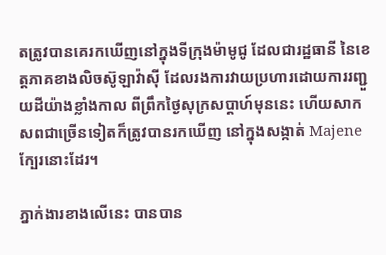តត្រូវបានគេរកឃើញនៅក្នុងទីក្រុងម៉ាមូជូ ដែលជារដ្ឋធានី នៃខេត្តភាគខាងលិចស៊ូឡាវ៉ាស៊ី ដែលរងការវាយប្រហារដោយការរញ្ជួយដីយ៉ាងខ្លាំងកាល ពីព្រឹកថ្ងៃសុក្រសប្ដាហ៍មុននេះ ហើយសាកសពជាច្រើនទៀតក៏ត្រូវបានរកឃើញ នៅក្នុងសង្កាត់ Majene ក្បែរនោះដែរ។

ភ្នាក់ងារខាងលើនេះ បានបាន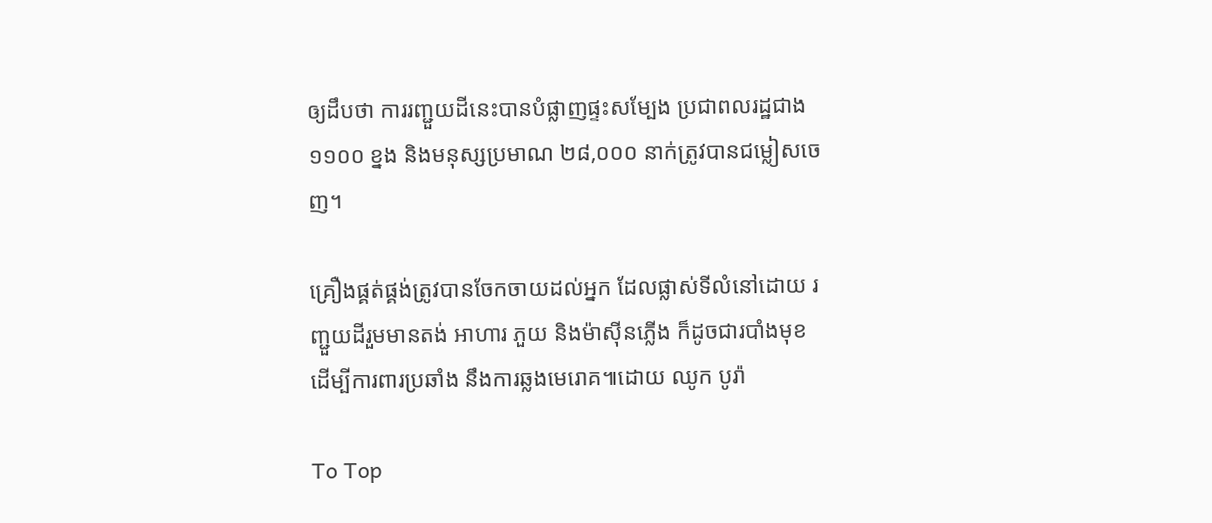ឲ្យដឹបថា ការរញ្ជួយដីនេះបានបំផ្លាញផ្ទះសម្បែង ប្រជាពលរដ្ឋជាង ១១០០ ខ្នង និងមនុស្សប្រមាណ ២៨,០០០ នាក់ត្រូវបានជម្លៀសចេញ។

គ្រឿងផ្គត់ផ្គង់ត្រូវបានចែកចាយដល់អ្នក ដែលផ្លាស់ទីលំនៅដោយ រញ្ជួយដីរួមមានតង់ អាហារ ភួយ និងម៉ាស៊ីនភ្លើង ក៏ដូចជារបាំងមុខ ដើម្បីការពារប្រឆាំង នឹងការឆ្លងមេរោគ៕ដោយ ឈូក បូរ៉ា

To Top